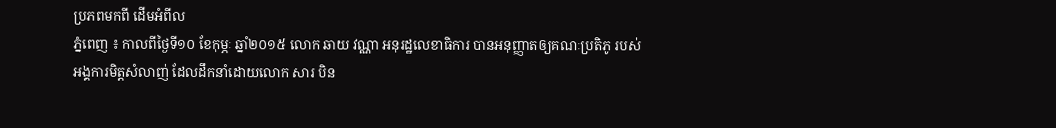ប្រភពមកពី ដើមអំពីល
ភ្នំពេញ ៖ កាលពីថ្ងៃទី១០ ខែកុម្ភៈ ឆ្នាំ២០១៥ លោក ឆាយ វណ្ណា អនុរដ្ឋលេខាធិការ បានអនុញ្ញាតឲ្យគណៈប្រតិភូ របស់អង្គការមិត្តសំលាញ់ ដែលដឹកនាំដោយលោក សារ បិន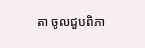តា ចូលជួបពិភា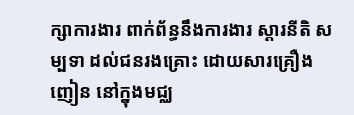ក្សាការងារ ពាក់ព័ន្ធនឹងការងារ ស្តារនីតិ សម្បទា ដល់ជនរងគ្រោះ ដោយសារគ្រឿងញៀន នៅក្នុងមជ្ឈ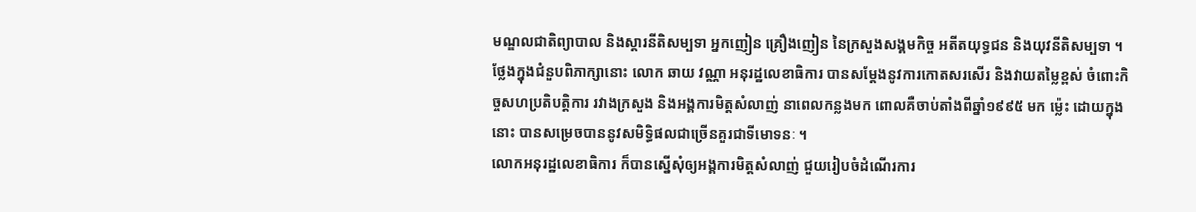មណ្ឌលជាតិព្យាបាល និងស្តារនីតិសម្បទា អ្នកញៀន គ្រឿងញៀន នៃក្រសួងសង្គមកិច្ច អតីតយុទ្ធជន និងយុវនីតិសម្បទា ។
ថ្លែងក្នុងជំនួបពិភាក្សានោះ លោក ឆាយ វណ្ណា អនុរដ្ឋលេខាធិការ បានសម្តែងនូវការកោតសរសើរ និងវាយតម្លៃខ្ពស់ ចំពោះកិច្ចសហប្រតិបត្តិការ រវាងក្រសួង និងអង្គការមិត្តសំលាញ់ នាពេលកន្លងមក ពោលគឺចាប់តាំងពីឆ្នាំ១៩៩៥ មក ម្ល៉េះ ដោយក្នុងនោះ បានសម្រេចបាននូវសមិទ្ធិផលជាច្រើនគួរជាទីមោទនៈ ។
លោកអនុរដ្ឋលេខាធិការ ក៏បានស្នើសុំឲ្យអង្គការមិត្តសំលាញ់ ជួយរៀបចំដំណើរការ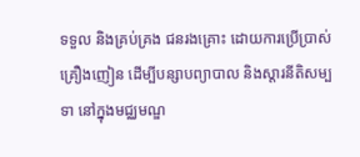ទទួល និងគ្រប់គ្រង ជនរងគ្រោះ ដោយការប្រើប្រាស់គ្រឿងញៀន ដើម្បីបន្សាបព្យាបាល និងស្តារនីតិសម្បទា នៅក្នុងមជ្ឈមណ្ឌ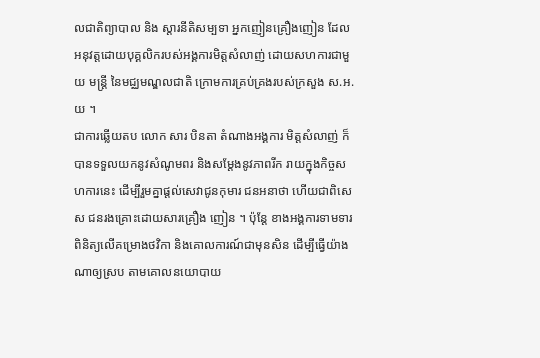លជាតិព្យាបាល និង ស្តារនីតិសម្បទា អ្នកញៀនគ្រឿងញៀន ដែលអនុវត្តដោយបុគ្គលិករបស់អង្គការមិត្តសំលាញ់ ដោយសហការជាមួយ មន្រ្តី នៃមជ្ឈមណ្ឌលជាតិ ក្រោមការគ្រប់គ្រងរបស់ក្រសួង ស.អ.យ ។
ជាការឆ្លើយតប លោក សារ បិនតា តំណាងអង្គការ មិត្តសំលាញ់ ក៏បានទទួលយកនូវសំណូមពរ និងសម្តែងនូវភាពរីក រាយក្នុងកិច្ចសហការនេះ ដើម្បីរួមគ្នាផ្តល់សេវាជូនកុមារ ជនអនាថា ហើយជាពិសេស ជនរងគ្រោះដោយសារគ្រឿង ញៀន ។ ប៉ុន្តែ ខាងអង្គការទាមទារពិនិត្យលើគម្រោងថវិកា និងគោលការណ៍ជាមុនសិន ដើម្បីធ្វើយ៉ាងណាឲ្យស្រប តាមគោលនយោបាយ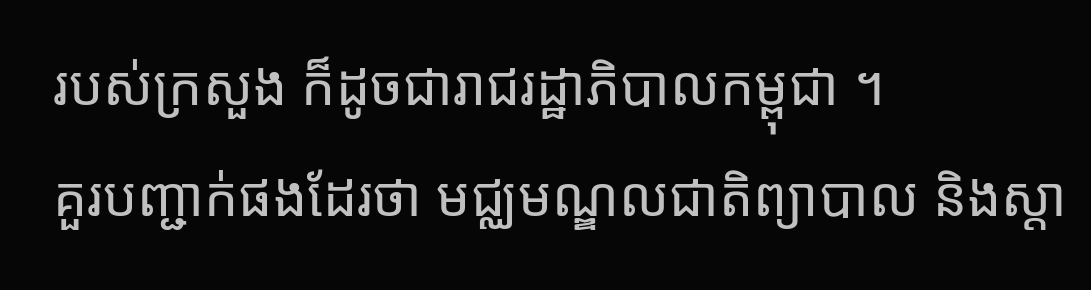របស់ក្រសួង ក៏ដូចជារាជរដ្ឋាភិបាលកម្ពុជា ។
គួរបញ្ជាក់ផងដែរថា មជ្ឈមណ្ឌលជាតិព្យាបាល និងស្តា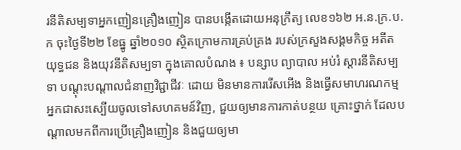រនីតិសម្បទាអ្នកញៀនគ្រឿងញៀន បានបង្កើតដោយអនុក្រឹត្យ លេខ១៦២ អ.ន.ក្រ.ប.ក ចុះថ្ងៃទី២២ ខែធ្នូ ឆ្នាំ២០១០ ស្ថិតក្រោមការគ្រប់គ្រង របស់ក្រសួងសង្គមកិច្ច អតីតយុទ្ធជន និងយុវនីតិសម្បទា ក្នុងគោលបំណង ៖ បន្សាប ព្យាបាល អប់រំ ស្តារនីតិសម្បទា បណ្តុះបណ្តាលជំនាញវិជ្ជាជីវៈ ដោយ មិនមានការរើសអើង និងធ្វើសមាហរណកម្ម អ្នកជាសះស្បើយចូលទៅសហគមន៍វិញ, ជួយឲ្យមានការកាត់បន្ថយ គ្រោះថ្នាក់ ដែលបណ្តាលមកពីការប្រើគ្រឿងញៀន និងជួយឲ្យមា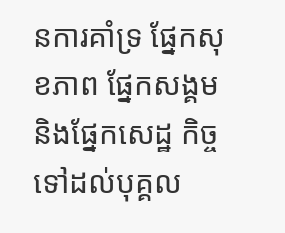នការគាំទ្រ ផ្នែកសុខភាព ផ្នែកសង្គម និងផ្នែកសេដ្ឋ កិច្ចទៅដល់បុគ្គល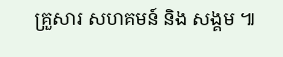គ្រួសារ សហគមន៍ និង សង្គម ៕